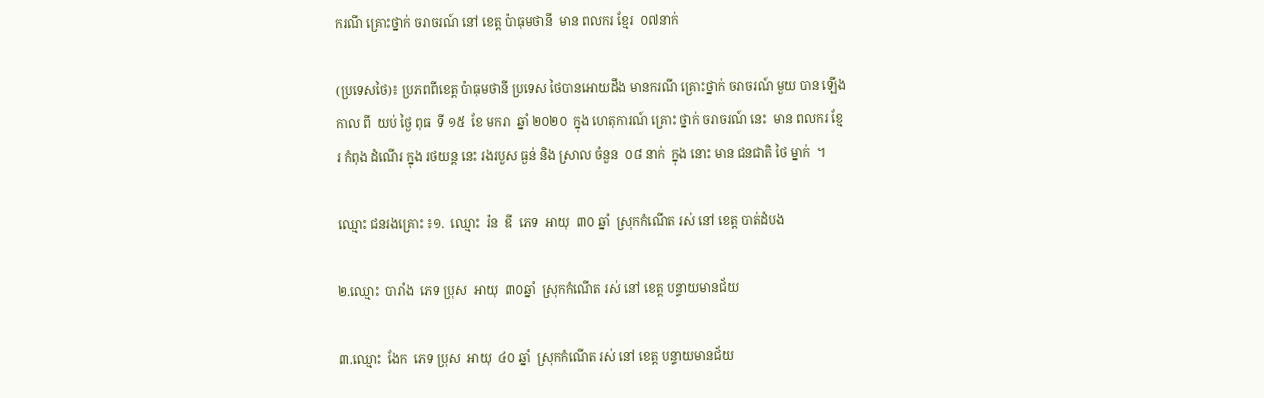ករណី គ្រោះថ្នាក់ ចរាចរណ៍ នៅ ខេត្ត ប៉ាធុមថានី  មាន ពលករ ខ្មែរ  ០៧នាក់

(ប្រទេសថៃ)៖ ប្រភពពីខេត្ត ប៉ាធុមថានី ប្រទេស ថៃបានអោយដឹង មានករណី គ្រោះថ្នាក់ ចរាចរណ៍ មួយ បាន ឡើង កាល ពី  យប់ ថ្ងៃ ពុធ  ទី ១៥  ខែ មករា  ឆ្នាំ ២០២០  ក្នុង ហេតុការណ៍ គ្រោះ ថ្នាក់ ចរាចរណ៍ នេះ  មាន ពលករ ខ្មែរ កំពុង ដំណើរ ក្នុង រថយន្ត នេះ រងរបួស ធ្ងន់ និង ស្រាល ចំនួន  ០៨ នាក់  ក្នុង នោះ មាន ជនជាតិ ថៃ ម្នាក់  ។

ឈ្មោះ ជនរងគ្រោះ ៖១.  ឈ្មោះ  រ៉ន  ឌី  ភេទ  អាយុ  ៣០ ឆ្នាំ  ស្រុកកំណើត រស់ នៅ ខេត្ត បាត់ដំបង

២.ឈ្មោះ  បារាំង  ភេទ ប្រុស  អាយុ  ៣០ឆ្នាំ  ស្រុកកំណើត រស់ នៅ ខេត្ត បន្ទាយមានជ័យ

៣.ឈ្មោះ  ងែក  ភេទ ប្រុស  អាយុ  ៤០ ឆ្នាំ  ស្រុកកំណើត រស់ នៅ ខេត្ត បន្ទាយមានជ័យ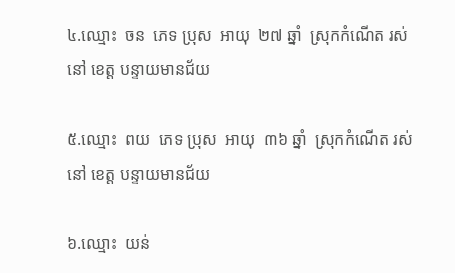៤.ឈ្មោះ  ចន  ភេទ ប្រុស  អាយុ  ២៧ ឆ្នាំ  ស្រុកកំណើត រស់ នៅ ខេត្ត បន្ទាយមានជ័យ

៥.ឈ្មោះ  ពយ  ភេទ ប្រុស  អាយុ  ៣៦ ឆ្នាំ  ស្រុកកំណើត រស់ នៅ ខេត្ត បន្ទាយមានជ័យ

៦.ឈ្មោះ  យន់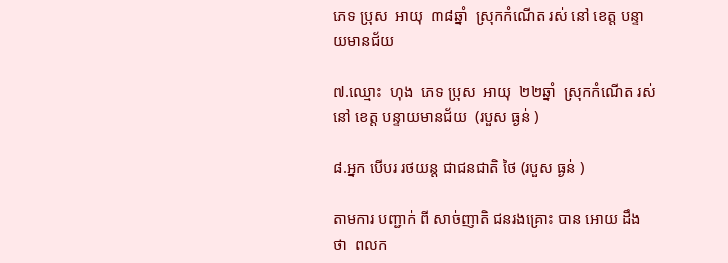ភេទ ប្រុស  អាយុ  ៣៨ឆ្នាំ  ស្រុកកំណើត រស់ នៅ ខេត្ត បន្ទាយមានជ័យ

៧.ឈ្មោះ  ហុង  ភេទ ប្រុស  អាយុ  ២២ឆ្នាំ  ស្រុកកំណើត រស់ នៅ ខេត្ត បន្ទាយមានជ័យ  (របួស ធ្ងន់ )

៨.អ្នក បេីបរ រថយន្ត ជាជនជាតិ ថៃ (របួស ធ្ងន់ )

តាមការ បញ្ជាក់ ពី សាច់ញាតិ ជនរងគ្រោះ បាន អោយ ដឹង ថា  ពលក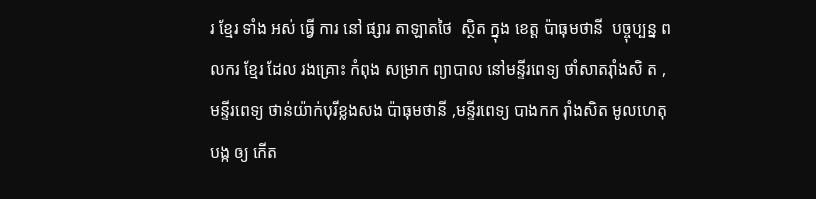រ ខ្មែរ ទាំង អស់ ធ្វើ ការ នៅ ផ្សារ តាឡាតថៃ  ស្ថិត ក្នុង ខេត្ត ប៉ាធុមថានី  បច្ចុប្បន្ន ពលករ ខ្មែរ ដែល រងគ្រោះ កំពុង សម្រាក ព្យាបាល នៅមន្ទីរពេទ្យ ថាំសាតរ៉ាំងសិ ត ,មន្ទីរពេទ្យ ថាន់យ៉ាក់បុរីខ្លងសង ប៉ាធុមថានី ,មន្ទីរពេទ្យ បាងកក រ៉ាំងសិត មូលហេតុ  បង្ក ឲ្យ កើត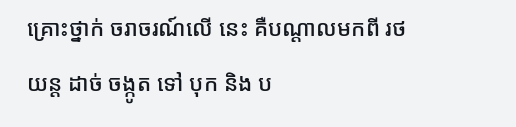គ្រោះថ្នាក់ ចរាចរណ៍លេី នេះ គឺបណ្ដាលមកពី រថយន្ត ដាច់ ចង្កូត ទៅ បុក និង ប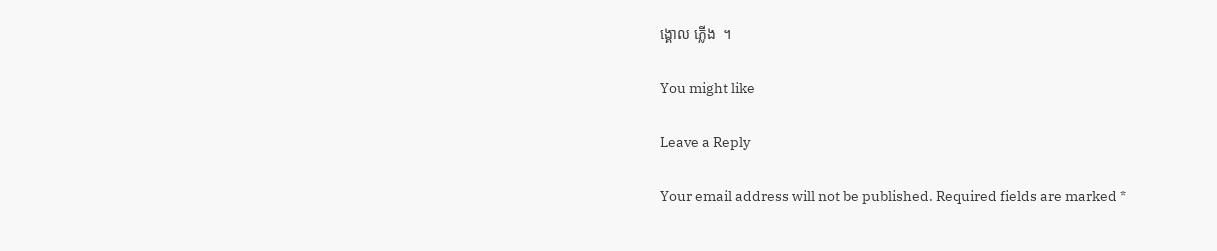ង្គោល ភ្លើង  ។

You might like

Leave a Reply

Your email address will not be published. Required fields are marked *